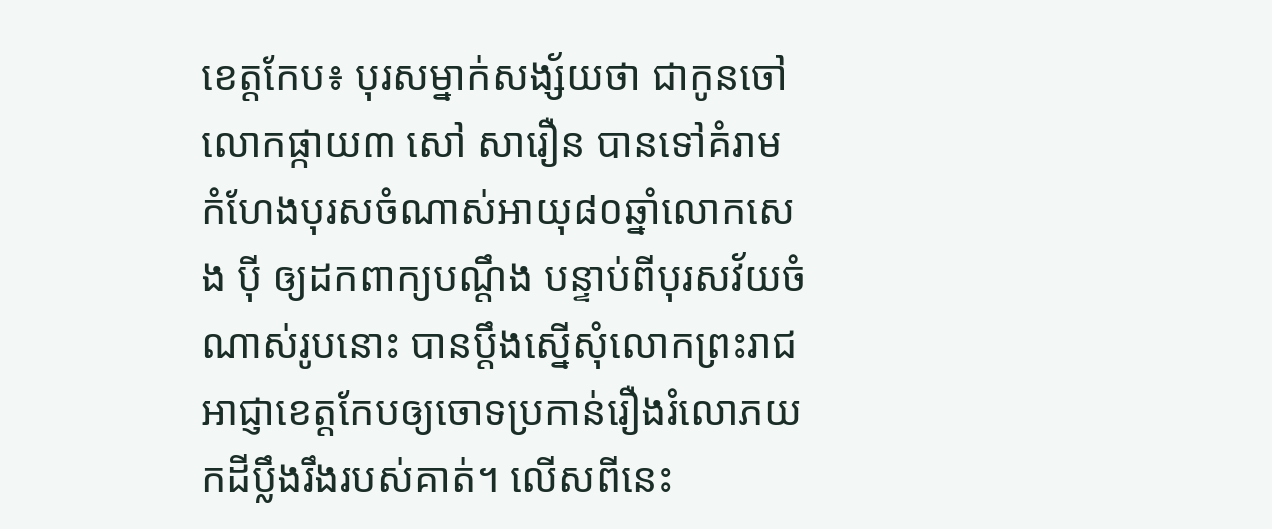ខេត្តកែប៖ បុរសម្នាក់សង្ស័យថា ជាកូនចៅ លោកផ្កាយ៣ សៅ សារឿន បានទៅគំរាមកំហែងបុរសចំណាស់អាយុ៨០ឆ្នាំលោកសេង ប៉ី ឲ្យដកពាក្យបណ្តឹង បន្ទាប់ពីបុរសវ័យចំណាស់រូបនោះ បានប្តឹងស្នើសុំលោកព្រះរាជអាជ្ញាខេត្តកែបឲ្យចោទប្រកាន់រឿងរំលោភយកដីប្លឹងរឹងរបស់គាត់។ លើសពីនេះ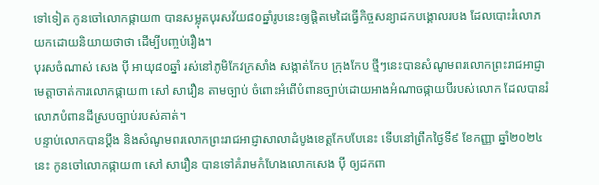ទៅទៀត កូនចៅលោកផ្កាយ៣ បានសម្លុតបុរសវ័យ៨០ឆ្នាំរូបនេះឲ្យផ្តិតមេដៃធ្វើកិច្ចសន្យាដកបង្គោលរបង ដែលបោះរំលោភយកដោយនិយាយថាថា ដើម្បីបញ្ចប់រឿង។
បុរសចំណាស់ សេង ប៉ី អាយុ៨០ឆ្នាំ រស់នៅភូមិកែវក្រសាំង សង្កាត់កែប ក្រុងកែប ថ្មីៗនេះបានសំណូមពរលោកព្រះរាជអាជ្ញា មេត្តាចាត់ការលោកផ្កាយ៣ សៅ សារឿន តាមច្បាប់ ចំពោះអំពើបំពានច្បាប់ដោយអាងអំណាចផ្កាយបីរបស់លោក ដែលបានរំលោភបំពានដីស្របច្បាប់របស់គាត់។
បន្ទាប់លោកបានប្តឹង និងសំណូមពរលោកព្រះរាជអាជ្ញាសាលាដំបូងខេត្តកែបបែនេះ ទើបនៅព្រឹកថ្ងៃទី៩ ខែកញ្ញា ឆ្នាំ២០២៤នេះ កូនចៅលោកផ្កាយ៣ សៅ សារឿន បានទៅគំរាមកំហែងលោកសេង ប៉ី ឲ្យដកពា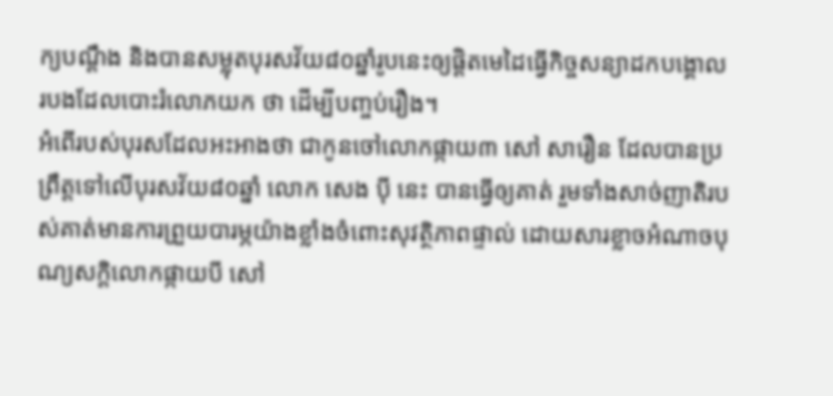ក្យបណ្តឹង និងបានសម្លុតបុរសវ័យ៨០ឆ្នាំរូបនេះឲ្យផ្តិតមេដៃធ្វើកិច្ចសន្យាដកបង្គោលរបងដែលបោះរំលោភយក ថា ដើម្បីបញ្ចប់រឿង។
អំពើរបស់បុរសដែលអះអាងថា ជាកូនចៅលោកផ្កាយ៣ សៅ សារឿន ដែលបានប្រព្រឹត្តទៅលើបុរសវ័យ៨០ឆ្នាំ លោក សេង ប៉ី នេះ បានធ្វើឲ្យគាត់ រួមទាំងសាច់ញាតិរបស់គាត់មានការព្រួយបារម្ភយ៉ាងខ្លាំងចំពោះសុវត្ថិភាពផ្ទាល់ ដោយសារខ្លាចអំណាចបុណ្យសក្តិលោកផ្កាយបី សៅ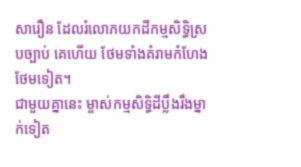សារឿន ដែលរំលោភយកដីកម្មសិទ្ធិស្របច្បាប់ គេហើយ ថែមទាំងគំរាមកំហែងថែមទៀត។
ជាមួយគ្នានេះ ម្ចាស់កម្មសិទ្ធិដីប្លឹងរឹងម្នាក់ទៀត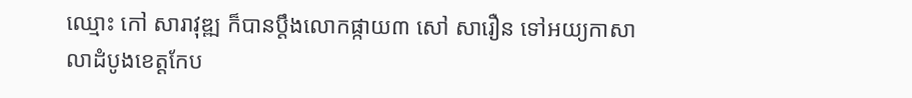ឈ្មោះ កៅ សារាវុឌ្ឍ ក៏បានប្តឹងលោកផ្កាយ៣ សៅ សារឿន ទៅអយ្យកាសាលាដំបូងខេត្តកែប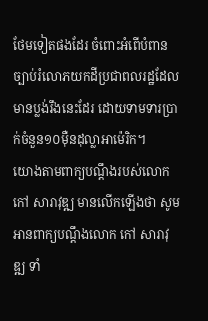ថែមទៀតផងដែរ ចំពោះអំពើបំពានច្បាប់រំលោភយកដីប្រជាពលរដ្ឋដែលមានប្លង់រឹងនេះដែរ ដោយទាមទារប្រាក់ចំនួន១០ម៉ឺនដុល្លាអាម៉េរិក។
យោងតាមពាក្យបណ្តឹងរបស់លោក កៅ សារាវុឌ្ឍ មានលើកឡើងថា សូមអានពាក្យបណ្តឹងលោក កៅ សារាវុឌ្ឍ ទាំ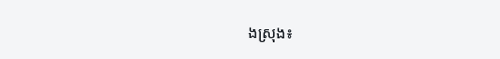ងស្រុង៖